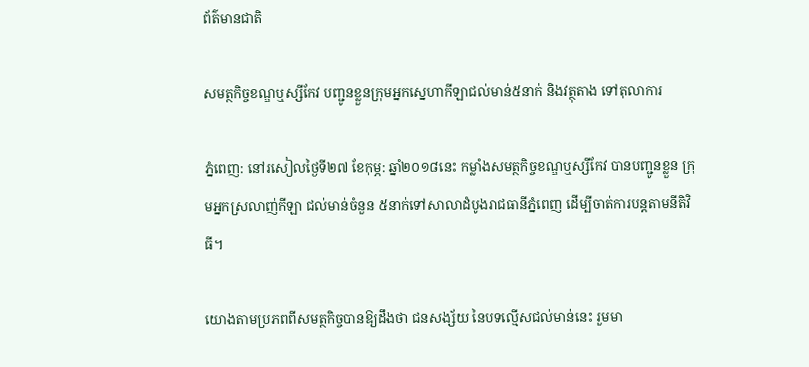ព័ត៌មានជាតិ

សមត្ថកិច្ចខណ្ឌឬស្សីកែវ បញ្ជូនខ្លួនក្រុមអ្នកស្នេហាកីឡាជល់មាន់៥នាក់ និងវត្ថុតាង ទៅតុលាការ

ភ្នំពេញ: នៅរសៀលថ្ងៃទី២៧ ខែកុម្ភ: ឆ្នាំ២០១៨នេះ កម្លាំងសមត្ថកិច្ចខណ្ឌឬស្សីកែវ បានបញ្ជូនខ្លួន ក្រុមអ្នកស្រលាញ់កីឡា ជល់មាន់ចំនួន ៥នាក់ទៅសាលាដំបូងរាជធានីភ្នំពេញ ដើម្បីចាត់ការបន្តតាមនីតិវិធី។

យោងតាមប្រភពពីសមត្ថកិច្ចបានឱ្យដឹងថា ជនសង្ស័យ នៃបទល្មើសជល់មាន់នេះ រួមមា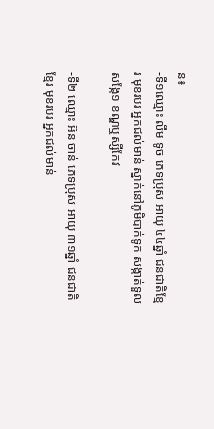ន៖
-ទី១ឈ្មោះ លឹម ទូច ភេទប្រុស អាយុ ៤៤ឆ្នាំ ជនជាតិខ្មែរ មុខរបរ អ្នកជល់មាន់ ស្នាក់នៅភូមិបាក់ទូក សង្កាត់ទួលសង្កែ១ ខណ្ឌឬស្សីកែវ

-ទី២ ឈ្មោះ អ៊ន ចាន់ ភេទប្រុស អាយុ ៣១ឆ្នាំ ជនជាតិខ្មែរ មុខរបរ អ្នកជល់មាន់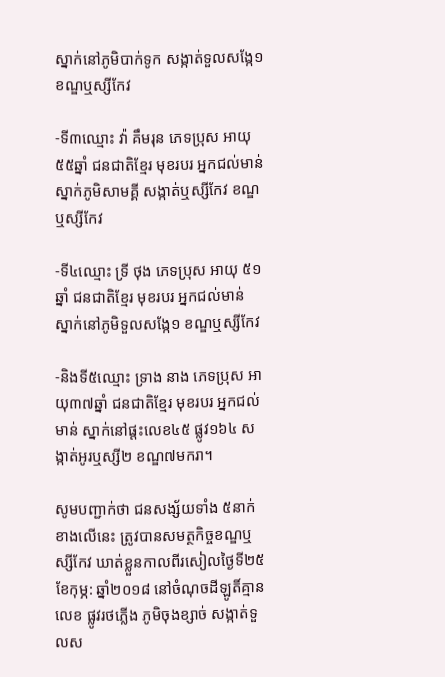ស្នាក់នៅភូមិបាក់ទូក សង្កាត់ទួលសង្កែ១ ខណ្ឌឬស្សីកែវ

-ទី៣ឈ្មោះ វ៉ា គឹមរុន ភេទប្រុស អាយុ ៥៥ឆ្នាំ ជនជាតិខ្មែរ មុខរបរ អ្នកជល់មាន់ ស្នាក់ភូមិសាមគ្គី សង្កាត់ឬស្សីកែវ ខណ្ឌឬស្សីកែវ

-ទី៤ឈ្មោះ ទ្រី ថុង ភេទប្រុស អាយុ ៥១ឆ្នាំ ជនជាតិខ្មែរ មុខរបរ អ្នកជល់មាន់ ស្នាក់នៅភូមិទួលសង្កែ១ ខណ្ឌឬស្សីកែវ

-និងទី៥ឈ្មោះ ទ្រាង នាង ភេទប្រុស អាយុ៣៧ឆ្នាំ ជនជាតិខ្មែរ មុខរបរ អ្នកជល់មាន់ ស្នាក់នៅផ្តះលេខ៤៥ ផ្លូវ១៦៤ សង្កាត់អូរឬស្សី២ ខណ្ឌ៧មករា។

សូមបញ្ជាក់ថា ជនសង្ស័យទាំង ៥នាក់ខាងលើនេះ ត្រូវបានសមត្ថកិច្ចខណ្ឌឬស្សីកែវ ឃាត់ខ្លួនកាលពីរសៀលថ្ងៃទី២៥ ខែកុម្ភ: ឆ្នាំ២០១៨ នៅចំណុចដីឡូតិ៍គ្មានលេខ ផ្លូវរថភ្លើង ភូមិចុងខ្សាច់ សង្កាត់ទួលស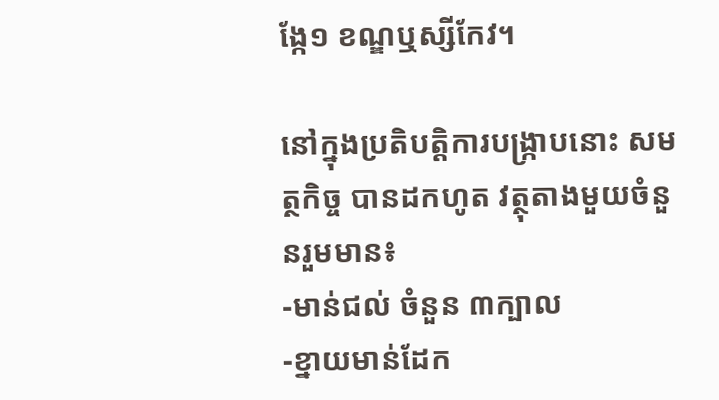ង្កែ១ ខណ្ឌឬស្សីកែវ។

នៅក្នុងប្រតិបត្តិការបង្ក្រាបនោះ សមត្ថកិច្ច បានដកហូត វត្ថុតាងមួយចំនួនរួមមាន៖
-មាន់ជល់ ចំនួន ៣ក្បាល
-ខ្នាយមាន់ដែក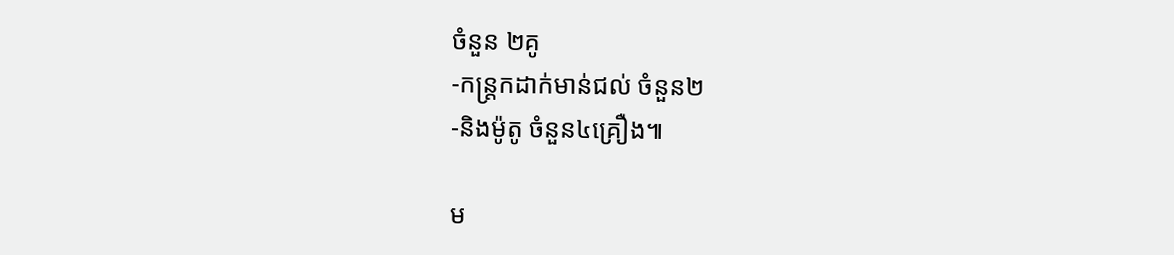ចំនួន ២គូ
-កន្ត្រកដាក់មាន់ជល់ ចំនួន២
-និងម៉ូតូ ចំនួន៤គ្រឿង៕

ម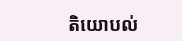តិយោបល់